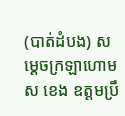(បាត់ដំបង) សម្ដេចក្រឡាហោម ស ខេង ឧត្តមប្រឹ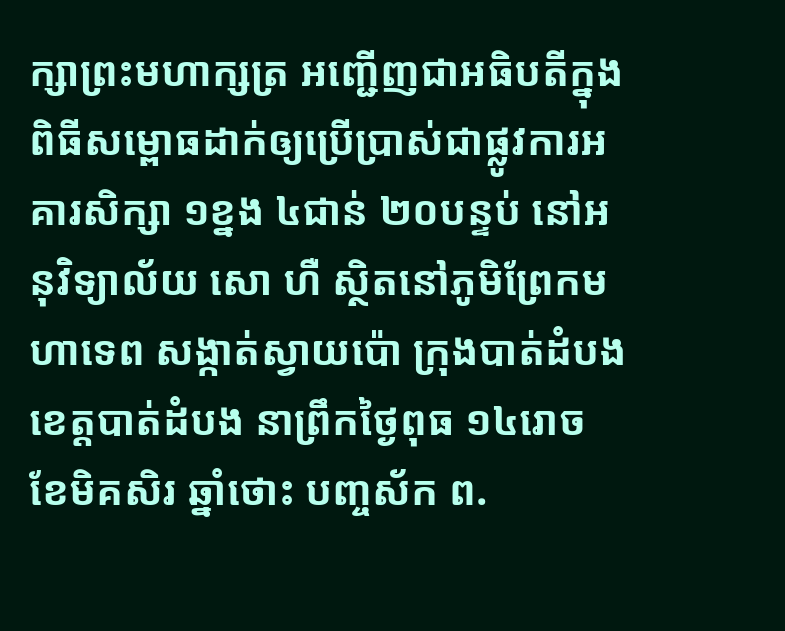ក្សាព្រះមហាក្សត្រ អញ្ជើញជាអធិបតីក្នុងពិធីសម្ពោធដាក់ឲ្យប្រើប្រាស់ជាផ្លូវការអគារសិក្សា ១ខ្នង ៤ជាន់ ២០បន្ទប់ នៅអនុវិទ្យាល័យ សោ ហឺ ស្ថិតនៅភូមិព្រែកមហាទេព សង្កាត់ស្វាយប៉ោ ក្រុងបាត់ដំបង ខេត្តបាត់ដំបង នាព្រឹកថ្ងៃពុធ ១៤រោច ខែមិគសិរ ឆ្នាំថោះ បញ្ចស័ក ព.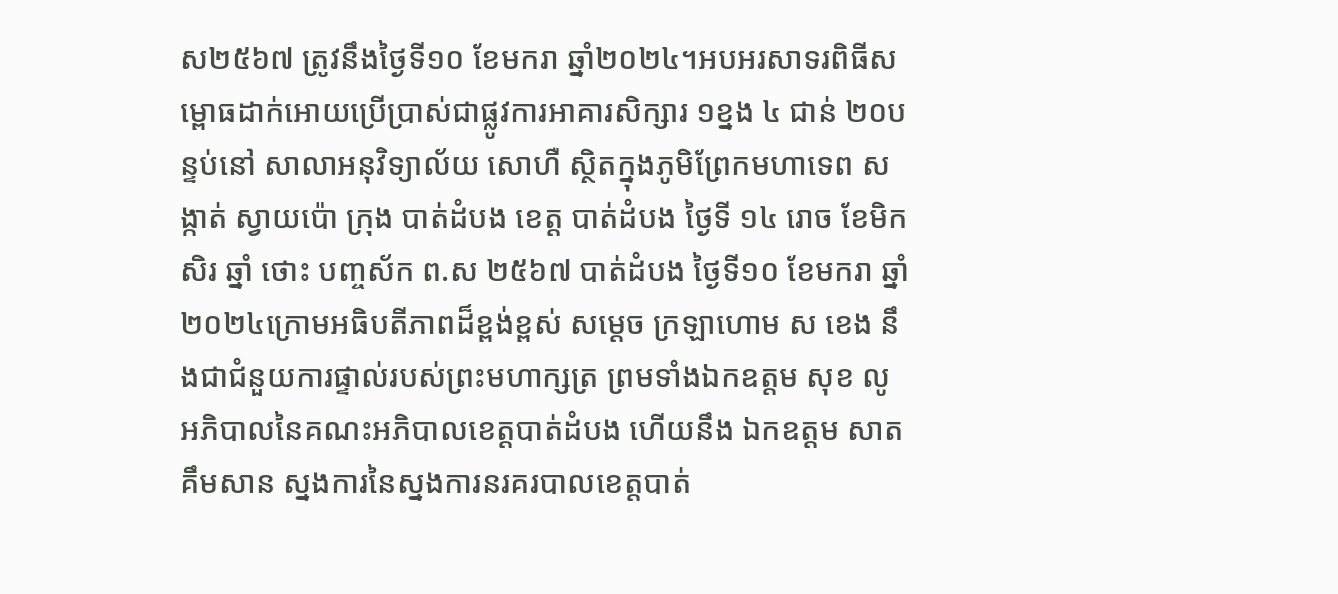ស២៥៦៧ ត្រូវនឹងថ្ងៃទី១០ ខែមករា ឆ្នាំ២០២៤។អបអរសាទរពិធីសម្ពោធដាក់អោយប្រើប្រាស់ជាផ្លូវការអាគារសិក្សារ ១ខ្នង ៤ ជាន់ ២០បន្ទប់នៅ សាលាអនុវិទ្យាល័យ សោហឺ ស្ថិតក្នុងភូមិព្រែកមហាទេព សង្កាត់ ស្វាយប៉ោ ក្រុង បាត់ដំបង ខេត្ត បាត់ដំបង ថ្ងៃទី ១៤ រោច ខែមិកសិរ ឆ្នាំ ថោះ បញ្ចស័ក ព.ស ២៥៦៧ បាត់ដំបង ថ្ងៃទី១០ ខែមករា ឆ្នាំ ២០២៤ក្រោមអធិបតីភាពដ៏ខ្ពង់ខ្ពស់ សម្ដេច ក្រឡាហោម ស ខេង នឹងជាជំនួយការផ្ទាល់របស់ព្រះមហាក្សត្រ ព្រមទាំងឯកឧត្តម សុខ លូ អភិបាលនៃគណះអភិបាលខេត្តបាត់ដំបង ហើយនឹង ឯកឧត្តម សាត គឹមសាន ស្នងការនៃស្នងការនរគរបាលខេត្តបាត់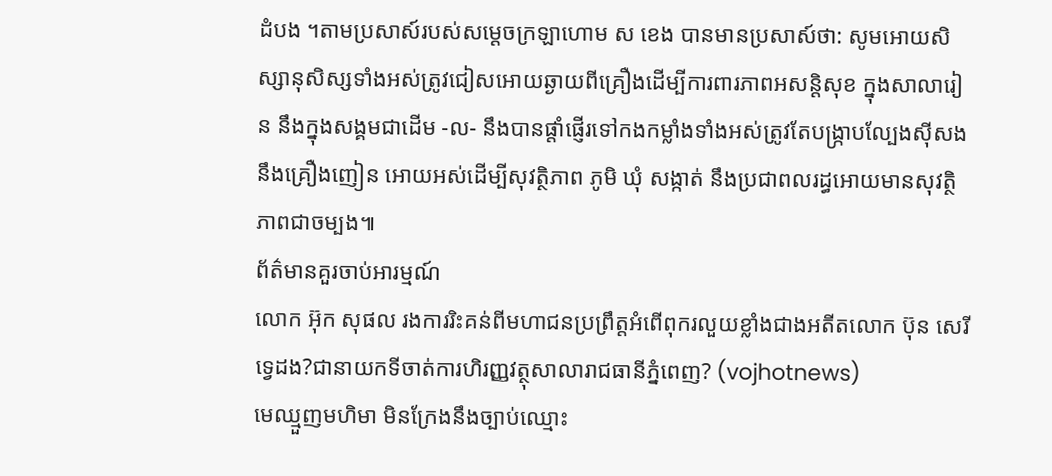ដំបង ។តាមប្រសាស៍របស់សម្ដេចក្រឡាហោម ស ខេង បានមានប្រសាស៍ថា: សូមអោយសិស្សានុសិស្សទាំងអស់ត្រូវជៀសអោយឆ្ងាយពីគ្រឿងដើម្បីការពារភាពអសន្តិសុខ ក្នុងសាលារៀន នឹងក្នុងសង្គមជាដើម -ល- នឹងបានផ្តាំផ្ញើរទៅកងកម្លាំងទាំងអស់ត្រូវតែបង្ក្រាបល្បែងសុីសង នឹងគ្រឿងញៀន អោយអស់ដើម្បីសុវត្ថិភាព ភូមិ ឃុំ សង្កាត់ នឹងប្រជាពលរដ្ធអោយមានសុវត្ថិភាពជាចម្បង៕
ព័ត៌មានគួរចាប់អារម្មណ៍
លោក អ៊ុក សុផល រងការរិះគន់ពីមហាជនប្រព្រឹត្តអំពើពុករលួយខ្លាំងជាងអតីតលោក ប៊ុន សេរី ទ្វេដង?ជានាយកទីចាត់ការហិរញ្ញវត្ថុសាលារាជធានីភ្នំពេញ? (vojhotnews)
មេឈ្មួញមហិមា មិនក្រែងនឹងច្បាប់ឈ្មោះ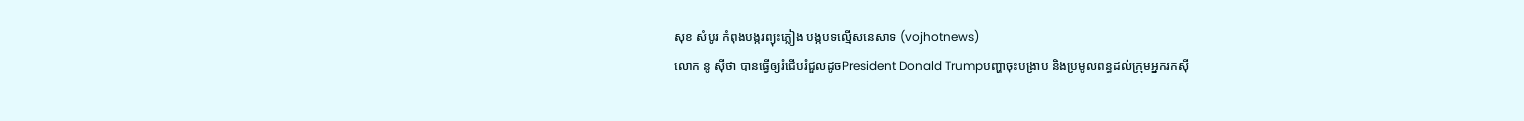សុខ សំបូរ កំពុងបង្ករព្យុះភ្លៀង បង្កបទល្មើសនេសាទ (vojhotnews)
លោក នូ សុីថា បានធ្វើឲ្យរំជើបរំជួលដូចPresident Donald Trumpបញ្ហាចុះបង្រាប និងប្រមូលពន្ធដល់ក្រុមអ្នករកស៊ី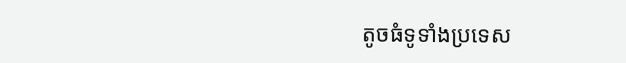តូចធំទូទាំងប្រទេស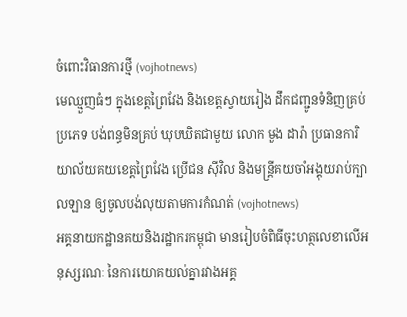ចំពោះវិធានការថ្មី (vojhotnews)
មេឈ្មួញធំៗ ក្នុងខេត្តព្រៃវែង និងខេត្តស្វាយរៀង ដឹកជញ្ជូនទំនិញគ្រប់ប្រភេទ បង់ពន្ធមិនគ្រប់ ឃុបឃិតជាមួយ លោក មួង ដារ៉ា ប្រធានការិយាល័យគយខេត្តព្រៃវែង ប្រេីជន សុីវិល និងមន្ត្រីគយចាំអង្គុយរាប់ក្បាលឡាន ឲ្យចូលបង់លុយតាមការកំណត់ (vojhotnews)
អគ្គនាយកដ្ឋានគយនិងរដ្ឋាករកម្ពុជា មានរៀបចំពិធីចុះហត្ថលេខាលើអនុស្សរណៈ នៃការយោគយល់គ្នារវាងអគ្គ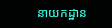នាយកដ្ឋាន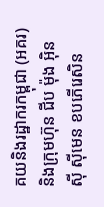គយនិងរដ្ឋាករកម្ពុជា (អគរ) និងក្រុមហ៊ុន ជីប ម៉ុង អ៊ិនស៊ី ស៊ីមេន ខបភើរេសិន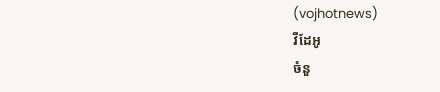(vojhotnews)
វីដែអូ
ចំនួ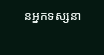នអ្នកទស្សនា